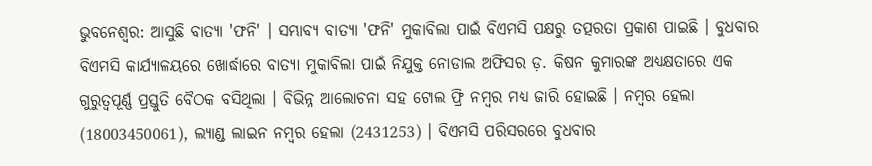ଭୁବନେଶ୍ବର: ଆସୁଛି ବାତ୍ୟା 'ଫନି' । ସମ୍ଭାବ୍ୟ ବାତ୍ୟା 'ଫନି' ମୁକାବିଲା ପାଇଁ ବିଏମସି ପକ୍ଷରୁ ତତ୍ପରତା ପ୍ରକାଶ ପାଇଛି । ବୁଧବାର ବିଏମସି କାର୍ଯ୍ୟାଳୟରେ ଖୋର୍ଦ୍ଧାରେ ବାତ୍ୟା ମୁକାବିଲା ପାଇଁ ନିଯୁକ୍ତ ନୋଡାଲ ଅଫିସର ଡ଼. କିଷନ କୁମାରଙ୍କ ଅଧ୍ୟକ୍ଷତାରେ ଏକ ଗୁରୁତ୍ବପୂର୍ଣ୍ଣ ପ୍ରସ୍ତୁତି ବୈଠକ ବସିଥିଲା । ବିଭିନ୍ନ ଆଲୋଚନା ସହ ଟୋଲ ଫ୍ରି ନମ୍ବର ମଧ୍ୟ ଜାରି ହୋଇଛି । ନମ୍ବର ହେଲା (18003450061), ଲ୍ୟାଣ୍ଡ ଲାଇନ ନମ୍ବର ହେଲା (2431253) । ବିଏମସି ପରିସରରେ ବୁଧବାର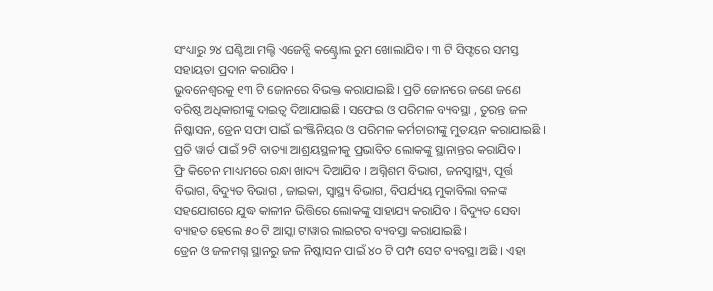ସଂଧ୍ୟାରୁ ୨୪ ଘଣ୍ଟିଆ ମଲ୍ଟି ଏଜେନ୍ସି କଣ୍ଟ୍ରୋଲ ରୁମ ଖୋଲାଯିବ । ୩ ଟି ସିଫ୍ଟରେ ସମସ୍ତ ସହାୟତା ପ୍ରଦାନ କରାଯିବ ।
ଭୁବନେଶ୍ବରକୁ ୧୩ ଟି ଜୋନରେ ବିଭକ୍ତ କରାଯାଇଛି । ପ୍ରତି ଜୋନରେ ଜଣେ ଜଣେ ବରିଷ୍ଠ ଅଧିକାରୀଙ୍କୁ ଦାଇତ୍ବ ଦିଆଯାଇଛି । ସଫେଇ ଓ ପରିମଳ ବ୍ୟବସ୍ଥା , ତୁରନ୍ତ ଜଳ ନିଷ୍କାସନ, ଡ୍ରେନ ସଫା ପାଇଁ ଇଂଞ୍ଜିନିୟର ଓ ପରିମଳ କର୍ମଚାରୀଙ୍କୁ ମୁତୟନ କରାଯାଇଛି । ପ୍ରତି ୱାର୍ଡ ପାଇଁ ୨ଟି ବାତ୍ୟା ଆଶ୍ରୟସ୍ଥଳୀକୁ ପ୍ରଭାବିତ ଲୋକଙ୍କୁ ସ୍ଥାନାନ୍ତର କରାଯିବ ।
ଫ୍ରି କିଚେନ ମାଧ୍ୟମରେ ରନ୍ଧା ଖାଦ୍ୟ ଦିଆଯିବ । ଅଗ୍ନିଶମ ବିଭାଗ, ଜନସ୍ବାସ୍ଥ୍ୟ, ପୂର୍ତ୍ତ ବିଭାଗ, ବିଦ୍ୟୁତ ବିଭାଗ , ଜାଇକା, ସ୍ବାସ୍ଥ୍ୟ ବିଭାଗ, ବିପର୍ଯ୍ୟୟ ମୁକାବିଲା ବଳଙ୍କ ସହଯୋଗରେ ଯୁଦ୍ଧ କାଳୀନ ଭିତ୍ତିରେ ଲୋକଙ୍କୁ ସାହାଯ୍ୟ କରାଯିବ । ବିଦ୍ୟୁତ ସେବା ବ୍ୟାହତ ହେଲେ ୫୦ ଟି ଆସ୍କା ଟାୱାର ଲାଇଟର ବ୍ୟବସ୍ତା କରାଯାଇଛି ।
ଡ୍ରେନ ଓ ଜଳମଗ୍ନ ସ୍ଥାନରୁ ଜଳ ନିଷ୍କାସନ ପାଇଁ ୪୦ ଟି ପମ୍ପ ସେଟ ବ୍ୟବସ୍ଥା ଅଛି । ଏହା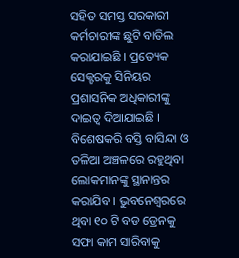ସହିତ ସମସ୍ତ ସରକାରୀ କର୍ମଚାରୀଙ୍କ ଛୁଟି ବାତିଲ କରାଯାଇଛି । ପ୍ରତ୍ୟେକ ସେକ୍ଟରକୁ ସିନିୟର ପ୍ରଶାସନିକ ଅଧିକାରୀଙ୍କୁ ଦାଇତ୍ବ ଦିଆଯାଇଛି । ବିଶେଷକରି ବସ୍ତି ବାସିନ୍ଦା ଓ ତଳିଆ ଅଞ୍ଚଳରେ ରହୁଥିବା ଲୋକମାନଙ୍କୁ ସ୍ଥାନାନ୍ତର କରାଯିବ । ଭୁବନେଶ୍ବରରେ ଥିବା ୧୦ ଟି ବଡ ଡ୍ରେନକୁ ସଫା କାମ ସାରିବାକୁ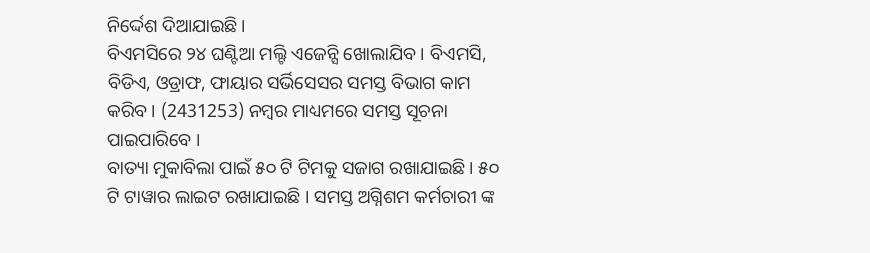ନିର୍ଦ୍ଦେଶ ଦିଆଯାଇଛି ।
ବିଏମସିରେ ୨୪ ଘଣ୍ଟିଆ ମଲ୍ଟି ଏଜେନ୍ସି ଖୋଲାଯିବ । ବିଏମସି, ବିଡିଏ, ଓଡ୍ରାଫ, ଫାୟାର ସର୍ଭିସେସର ସମସ୍ତ ବିଭାଗ କାମ କରିବ । (2431253) ନମ୍ବର ମାଧ୍ୟମରେ ସମସ୍ତ ସୂଚନା ପାଇପାରିବେ ।
ବାତ୍ୟା ମୁକାବିଲା ପାଇଁ ୫୦ ଟି ଟିମକୁ ସଜାଗ ରଖାଯାଇଛି । ୫୦ ଟି ଟାୱାର ଲାଇଟ ରଖାଯାଇଛି । ସମସ୍ତ ଅଗ୍ନିଶମ କର୍ମଚାରୀ ଙ୍କ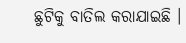ଛୁଟିକୁ ବାତିଲ କରାଯାଇଛି ।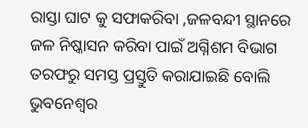ରାସ୍ତା ଘାଟ କୁ ସଫାକରିବା ,ଜଳବନ୍ଦୀ ସ୍ଥାନରେ ଜଳ ନିଷ୍କାସନ କରିବା ପାଇଁ ଅଗ୍ନିଶମ ବିଭାଗ ତରଫରୁ ସମସ୍ତ ପ୍ରସ୍ତୁତି କରାଯାଇଛି ବୋଲି ଭୁବନେଶ୍ବର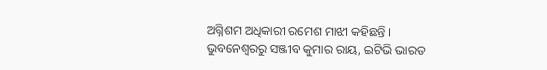ଅଗ୍ନିଶମ ଅଧିକାରୀ ରମେଶ ମାଝୀ କହିଛନ୍ତି ।
ଭୁବନେଶ୍ବରରୁ ସଞ୍ଜୀବ କୁମାର ରାୟ, ଇଟିଭି ଭାରତ